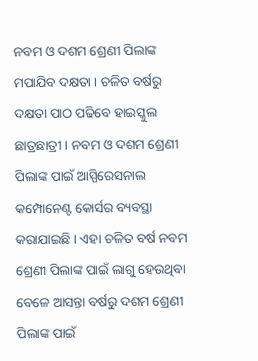ନବମ ଓ ଦଶମ ଶ୍ରେଣୀ ପିଲାଙ୍କ ମପାଯିବ ଦକ୍ଷତା । ଚଳିତ ବର୍ଷରୁ ଦକ୍ଷତା ପାଠ ପଢିବେ ହାଇସ୍କୁଲ ଛାତ୍ରଛାତ୍ରୀ । ନବମ ଓ ଦଶମ ଶ୍ରେଣୀ ପିଲାଙ୍କ ପାଇଁ ଆସ୍ପିରେସନାଲ କମ୍ପୋନେଣ୍ଟ କୋର୍ସର ବ୍ୟବସ୍ଥା କରାଯାଇଛି । ଏହା ଚଳିତ ବର୍ଷ ନବମ ଶ୍ରେଣୀ ପିଲାଙ୍କ ପାଇଁ ଲାଗୁ ହେଉଥିବା ବେଳେ ଆସନ୍ତା ବର୍ଷରୁ ଦଶମ ଶ୍ରେଣୀ ପିଲାଙ୍କ ପାଇଁ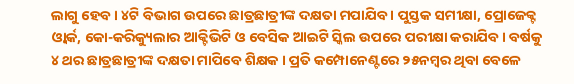ଲାଗୁ ହେବ । ୪ଟି ବିଭାଗ ଉପରେ ଛାତ୍ରଛାତ୍ରୀଙ୍କ ଦକ୍ଷତା ମପାଯିବ । ପୁସ୍ତକ ସମୀକ୍ଷା, ପ୍ରୋଜେକ୍ଟ ଓ୍ବାର୍କ, କୋ-କରିକ୍ୟୁଲାର ଆକ୍ଟିଭିଟି ଓ ବେସିକ ଆଇଟି ସ୍କିଲ ଉପରେ ପରୀକ୍ଷା କରାଯିବ । ବର୍ଷକୁ ୪ ଥର ଛାତ୍ରଛାତ୍ରୀଙ୍କ ଦକ୍ଷତା ମାପିବେ ଶିକ୍ଷକ । ପ୍ରତି କମ୍ପୋନେଣ୍ଟରେ ୨୫ନମ୍ବର ଥିବା ବେଳେ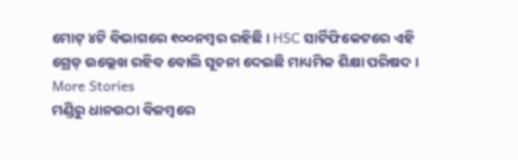ମୋଟ୍ ୪ଟି ବିଭାଗରେ ୧୦୦ନମ୍ବର ରହିଛି । HSC ସାର୍ଟିଫିକେଟରେ ଏହି ଗ୍ରେଡ୍ ଉଲ୍ଲେଖ ରହିବ ବୋଲି ସୂଚନା ଦେଇଛି ମାଧ୍ୟମିକ ଶିକ୍ଷା ପରିଷଦ ।
More Stories
ମଣ୍ଡିରୁ ଧାନଉଠା ବିଳମ୍ବରେ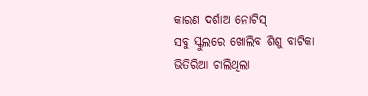କାରଣ ଦର୍ଶାଅ ନୋଟିସ୍
ସବୁ ସ୍କୁଲରେ ଖୋଲିବ ଶିଶୁ ବାଟିକା
ଭିତିରିଆ ଚାଲିଥିଲା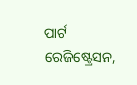ପାର୍ଟ ରେଜିଷ୍ଟ୍ରେସନ,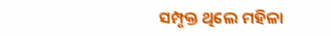ସମ୍ପୃକ୍ତ ଥିଲେ ମହିଳା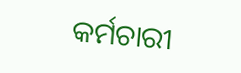କର୍ମଚାରୀ